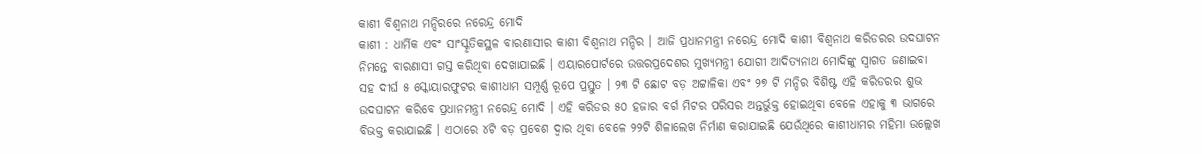କାଶୀ ବିଶ୍ୱନାଥ ମନ୍ଦିରରେ ନରେନ୍ଦ୍ର ମୋଦି
କାଶୀ : ଧାର୍ମିକ ଏବଂ ସାଂସ୍କୃତିକସ୍ଥଳ ବାରଣାସୀର କାଶୀ ବିଶ୍ୱନାଥ ମନ୍ଦିର । ଆଜି ପ୍ରଧାନମନ୍ତ୍ରୀ ନରେନ୍ଦ୍ର ମୋଦି କାଶୀ ବିଶ୍ୱନାଥ କରିଡରର ଉଦଘାଟନ ନିମନ୍ତେ ବାରଣାସୀ ଗସ୍ତ କରିଥିବା ଦେଖାଯାଇଛି । ଏୟାରପୋର୍ଟରେ ଉତ୍ତରପ୍ରଦେଶର ମୁଖ୍ୟମନ୍ତ୍ରୀ ଯୋଗୀ ଆଦିତ୍ୟନାଥ ମୋଦିଙ୍କୁ ସ୍ୱାଗତ ଜଣାଇବା ସହ ଦୀର୍ଘ ୫ ସ୍କୋୟାରଫୁଟର କାଶୀଧାମ ସମ୍ପୂର୍ଣ୍ଣ ରୂପେ ପ୍ରସ୍ତୁତ । ୨୩ ଟି ଛୋଟ ବଡ଼ ଅଟ୍ଟାଳିକା ଏବଂ ୨୭ ଟି ମନ୍ଦିର ବିଶିଷ୍ଟ ଏହି କରିଡରର ଶୁଭ ଉଦଘାଟନ କରିବେ ପ୍ରଧାନମନ୍ତ୍ରୀ ନରେନ୍ଦ୍ର ମୋଦି । ଏହି କରିଡର ୫୦ ହଜାର ବର୍ଗ ମିଟର ପରିସର ଅନ୍ତର୍ଭୁକ୍ତ ହୋଇଥିବା ବେଳେ ଏହାକୁ ୩ ଭାଗରେ ବିଭକ୍ତ କରାଯାଇଛି । ଏଠାରେ ୪ଟି ବଡ଼ ପ୍ରବେଶ ଦ୍ୱାର ଥିବା ବେଳେ ୨୨ଟି ଶିଳାଲେଖ ନିର୍ମାଣ କରାଯାଇଛି ଯେଉଁଥିରେ କାଶୀଧାମର ମହିମା ଉଲ୍ଲେଖ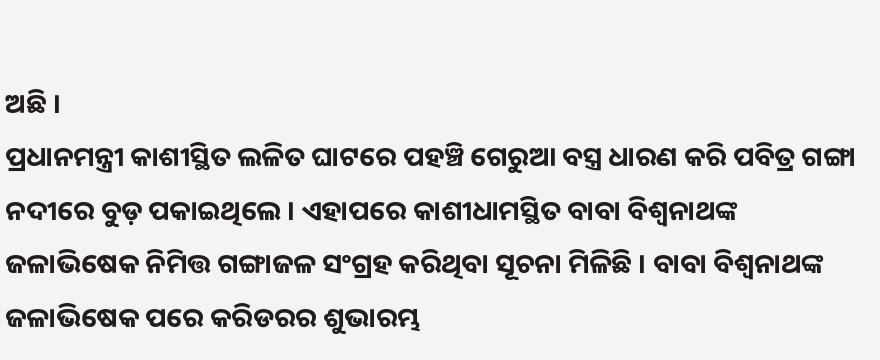ଅଛି ।
ପ୍ରଧାନମନ୍ତ୍ରୀ କାଶୀସ୍ଥିତ ଲଳିତ ଘାଟରେ ପହଞ୍ଚି ଗେରୁଆ ବସ୍ତ୍ର ଧାରଣ କରି ପବିତ୍ର ଗଙ୍ଗା ନଦୀରେ ବୁଡ଼ ପକାଇଥିଲେ । ଏହାପରେ କାଶୀଧାମସ୍ଥିତ ବାବା ବିଶ୍ୱନାଥଙ୍କ ଜଳାଭିଷେକ ନିମିତ୍ତ ଗଙ୍ଗାଜଳ ସଂଗ୍ରହ କରିଥିବା ସୂଚନା ମିଳିଛି । ବାବା ବିଶ୍ୱନାଥଙ୍କ ଜଳାଭିଷେକ ପରେ କରିଡରର ଶୁଭାରମ୍ଭ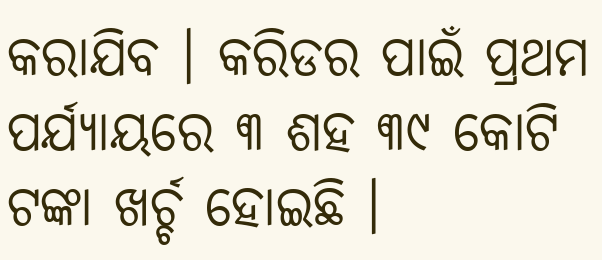କରାଯିବ । କରିଡର ପାଇଁ ପ୍ରଥମ ପର୍ଯ୍ୟାୟରେ ୩ ଶହ ୩୯ କୋଟି ଟଙ୍କା ଖର୍ଚ୍ଚ ହୋଇଛି ।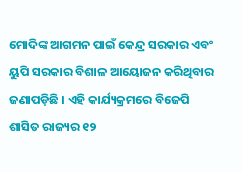ମୋଦିଙ୍କ ଆଗମନ ପାଇଁ କେନ୍ଦ୍ର ସରକାର ଏବଂ ୟୁପି ସରକାର ବିଶାଳ ଆୟୋଜନ କରିଥିବାର ଜଣାପଡ଼ିଛି । ଏହି କାର୍ଯ୍ୟକ୍ରମରେ ବିଜେପି ଶାସିତ ରାଜ୍ୟର ୧୨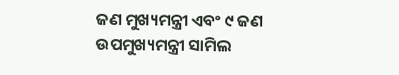ଜଣ ମୁଖ୍ୟମନ୍ତ୍ରୀ ଏବଂ ୯ ଜଣ ଉପମୁଖ୍ୟମନ୍ତ୍ରୀ ସାମିଲ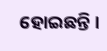ହୋଇଛନ୍ତି ।